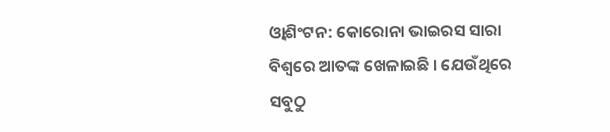ଓ୍ବାଶିଂଟନ: କୋରୋନା ଭାଇରସ ସାରା ବିଶ୍ବରେ ଆତଙ୍କ ଖେଳାଇଛି । ଯେଉଁଥିରେ ସବୁଠୁ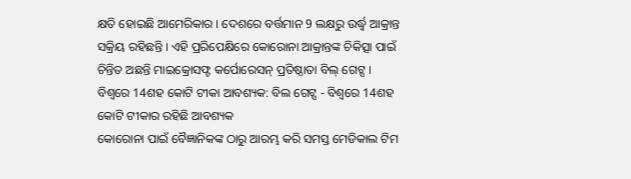କ୍ଷତି ହୋଇଛି ଆମେରିକାର । ଦେଶରେ ବର୍ତ୍ତମାନ 9 ଲକ୍ଷରୁ ଉର୍ଦ୍ଧ୍ବ ଆକ୍ରାନ୍ତ ସକ୍ରିୟ ରହିଛନ୍ତି । ଏହି ପ୍ରରିପେକ୍ଷିରେ କୋରୋନା ଆକ୍ରାନ୍ତଙ୍କ ଚିକିତ୍ସା ପାଇଁ ଚିନ୍ତିତ ଅଛନ୍ତି ମାଇକ୍ରୋସଫ୍ଟ କର୍ପୋରେସନ୍ ପ୍ରତିଷ୍ଠାତା ବିଲ୍ ଗେଟ୍ସ ।
ବିଶ୍ବରେ 14ଶହ କୋଟି ଟୀକା ଆବଶ୍ୟକ: ବିଲ ଗେଟ୍ସ - ବିଶ୍ବରେ 14ଶହ କୋଟି ଟୀକାର ରହିଛି ଆବଶ୍ୟକ
କୋରୋନା ପାଇଁ ବୈଜ୍ଞାନିକଙ୍କ ଠାରୁ ଆରମ୍ଭ କରି ସମସ୍ତ ମେଡିକାଲ ଟିମ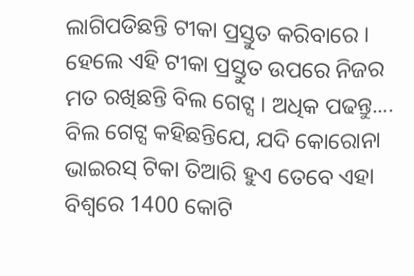ଲାଗିପଡିଛନ୍ତି ଟୀକା ପ୍ରସ୍ତୁତ କରିବାରେ । ହେଲେ ଏହି ଟୀକା ପ୍ରସ୍ତୁତ ଉପରେ ନିଜର ମତ ରଖିଛନ୍ତି ବିଲ ଗେଟ୍ସ । ଅଧିକ ପଢନ୍ତୁ....
ବିଲ ଗେଟ୍ସ କହିଛନ୍ତିଯେ, ଯଦି କୋରୋନା ଭାଇରସ୍ ଟିକା ତିଆରି ହୁଏ ତେବେ ଏହା ବିଶ୍ବରେ 1400 କୋଟି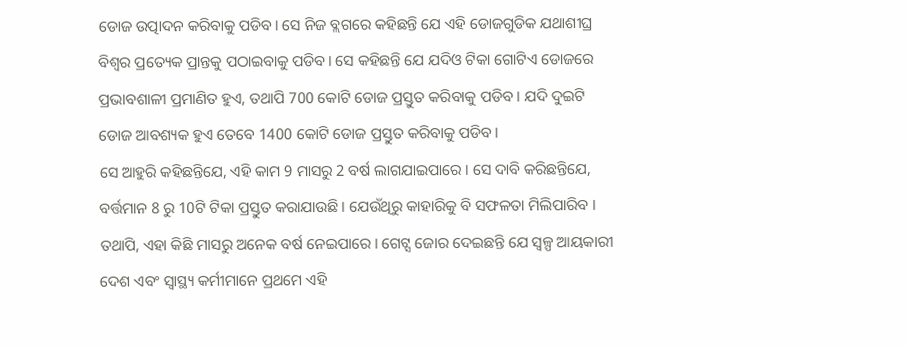ଡୋଜ ଉତ୍ପାଦନ କରିବାକୁ ପଡିବ। ସେ ନିଜ ବ୍ଲଗରେ କହିଛନ୍ତି ଯେ ଏହି ଡୋଜଗୁଡିକ ଯଥାଶୀଘ୍ର ବିଶ୍ବର ପ୍ରତ୍ୟେକ ପ୍ରାନ୍ତକୁ ପଠାଇବାକୁ ପଡିବ। ସେ କହିଛନ୍ତି ଯେ ଯଦିଓ ଟିକା ଗୋଟିଏ ଡୋଜରେ ପ୍ରଭାବଶାଳୀ ପ୍ରମାଣିତ ହୁଏ, ତଥାପି 700 କୋଟି ଡୋଜ ପ୍ରସ୍ତୁତ କରିବାକୁ ପଡିବ । ଯଦି ଦୁଇଟି ଡୋଜ ଆବଶ୍ୟକ ହୁଏ ତେବେ 1400 କୋଟି ଡୋଜ ପ୍ରସ୍ତୁତ କରିବାକୁ ପଡିବ।
ସେ ଆହୁରି କହିଛନ୍ତିଯେ, ଏହି କାମ 9 ମାସରୁ 2 ବର୍ଷ ଲାଗଯାଇପାରେ । ସେ ଦାବି କରିଛନ୍ତିଯେ, ବର୍ତ୍ତମାନ 8 ରୁ 10ଟି ଟିକା ପ୍ରସ୍ତୁତ କରାଯାଉଛି । ଯେଉଁଥିରୁ କାହାରିକୁ ବି ସଫଳତା ମିଲିପାରିବ । ତଥାପି, ଏହା କିଛି ମାସରୁ ଅନେକ ବର୍ଷ ନେଇପାରେ । ଗେଟ୍ସ ଜୋର ଦେଇଛନ୍ତି ଯେ ସ୍ୱଳ୍ପ ଆୟକାରୀ ଦେଶ ଏବଂ ସ୍ୱାସ୍ଥ୍ୟ କର୍ମୀମାନେ ପ୍ରଥମେ ଏହି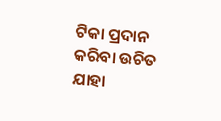ଟିକା ପ୍ରଦାନ କରିବା ଉଚିତ ଯାହା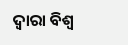ଦ୍ବାରା ବିଶ୍ବ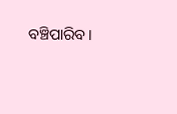ବଞ୍ଚିପାରିବ।